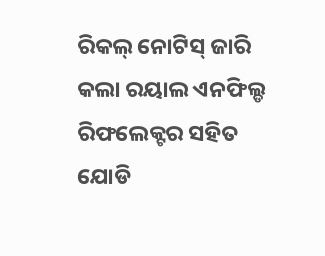ରିକଲ୍ ନୋଟିସ୍ ଜାରି କଲା ରୟାଲ ଏନଫିଲ୍ଡ
ରିଫଲେକ୍ଟର ସହିତ ଯୋଡି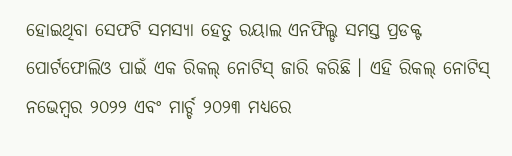ହୋଇଥିବା ସେଫଟି ସମସ୍ୟା ହେତୁ ରୟାଲ ଏନଫିଲ୍ଡ ସମସ୍ତ ପ୍ରଡକ୍ଟ ପୋର୍ଟଫୋଲିଓ ପାଇଁ ଏକ ରିକଲ୍ ନୋଟିସ୍ ଜାରି କରିଛି । ଏହି ରିକଲ୍ ନୋଟିସ୍ ନଭେମ୍ବର ୨୦୨୨ ଏବଂ ମାର୍ଚ୍ଚ ୨୦୨୩ ମଧ୍ୟରେ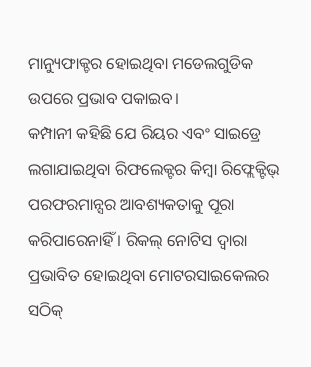ମାନ୍ୟୁଫାକ୍ଚର ହୋଇଥିବା ମଡେଲଗୁଡିକ ଉପରେ ପ୍ରଭାବ ପକାଇବ।
କମ୍ପାନୀ କହିଛି ଯେ ରିୟର ଏବଂ ସାଇଡ୍ରେ ଲଗାଯାଇଥିବା ରିଫଲେକ୍ଟର କିମ୍ବା ରିଫ୍ଲେକ୍ଟିଭ୍ ପରଫରମାନ୍ସର ଆବଶ୍ୟକତାକୁ ପୂରା କରିପାରେନାହିଁ । ରିକଲ୍ ନୋଟିସ ଦ୍ୱାରା ପ୍ରଭାବିତ ହୋଇଥିବା ମୋଟରସାଇକେଲର ସଠିକ୍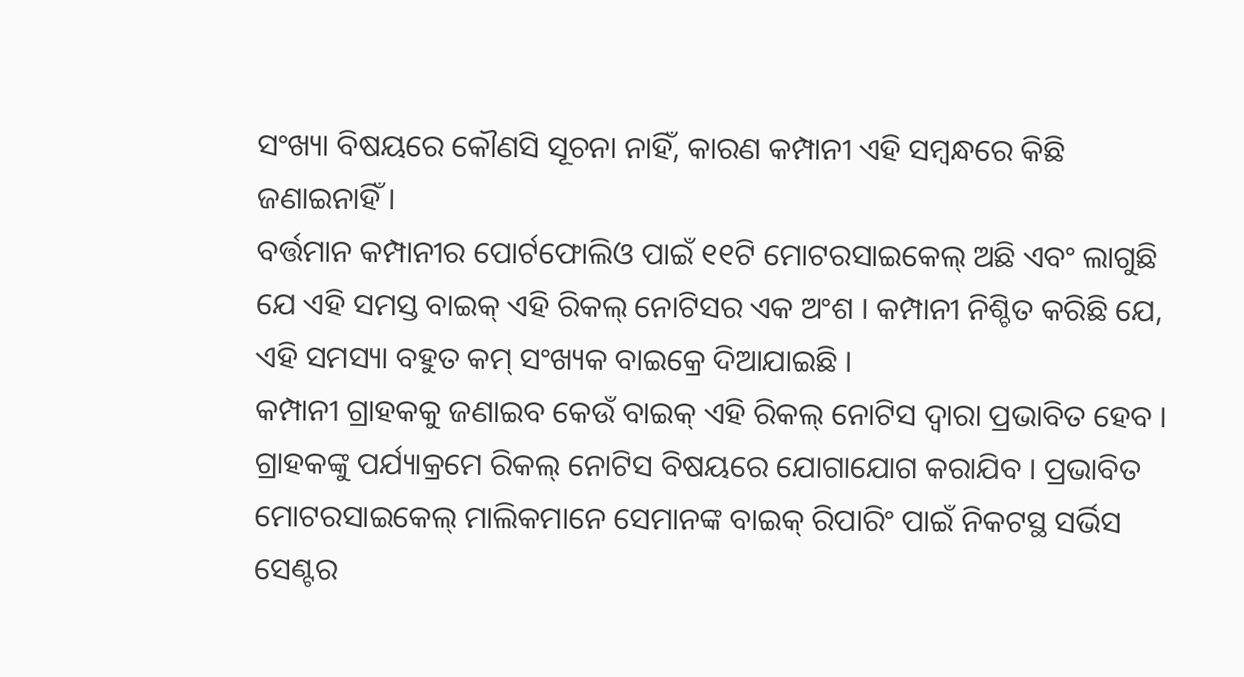ସଂଖ୍ୟା ବିଷୟରେ କୌଣସି ସୂଚନା ନାହିଁ, କାରଣ କମ୍ପାନୀ ଏହି ସମ୍ବନ୍ଧରେ କିଛି ଜଣାଇନାହିଁ ।
ବର୍ତ୍ତମାନ କମ୍ପାନୀର ପୋର୍ଟଫୋଲିଓ ପାଇଁ ୧୧ଟି ମୋଟରସାଇକେଲ୍ ଅଛି ଏବଂ ଲାଗୁଛି ଯେ ଏହି ସମସ୍ତ ବାଇକ୍ ଏହି ରିକଲ୍ ନୋଟିସର ଏକ ଅଂଶ । କମ୍ପାନୀ ନିଶ୍ଚିତ କରିଛି ଯେ, ଏହି ସମସ୍ୟା ବହୁତ କମ୍ ସଂଖ୍ୟକ ବାଇକ୍ରେ ଦିଆଯାଇଛି ।
କମ୍ପାନୀ ଗ୍ରାହକକୁ ଜଣାଇବ କେଉଁ ବାଇକ୍ ଏହି ରିକଲ୍ ନୋଟିସ ଦ୍ୱାରା ପ୍ରଭାବିତ ହେବ । ଗ୍ରାହକଙ୍କୁ ପର୍ଯ୍ୟାକ୍ରମେ ରିକଲ୍ ନୋଟିସ ବିଷୟରେ ଯୋଗାଯୋଗ କରାଯିବ । ପ୍ରଭାବିତ ମୋଟରସାଇକେଲ୍ ମାଲିକମାନେ ସେମାନଙ୍କ ବାଇକ୍ ରିପାରିଂ ପାଇଁ ନିକଟସ୍ଥ ସର୍ଭିସ ସେଣ୍ଟର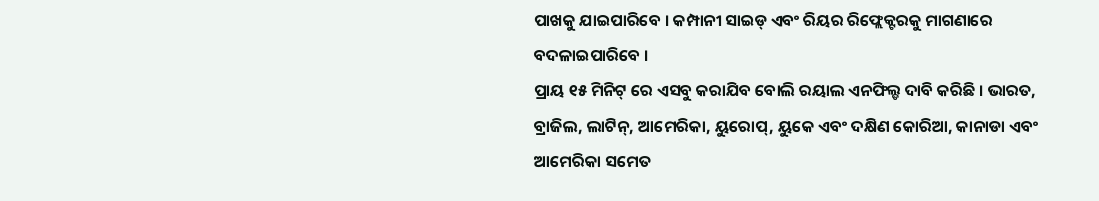ପାଖକୁ ଯାଇପାରିବେ । କମ୍ପାନୀ ସାଇଡ୍ ଏବଂ ରିୟର ରିଫ୍ଲେକ୍ଟରକୁ ମାଗଣାରେ ବଦଳାଇପାରିବେ ।
ପ୍ରାୟ ୧୫ ମିନିଟ୍ ରେ ଏସବୁ କରାଯିବ ବୋଲି ରୟାଲ ଏନଫିଲ୍ଡ ଦାବି କରିଛି । ଭାରତ, ବ୍ରାଜିଲ, ଲାଟିନ୍, ଆମେରିକା, ୟୁରୋପ୍, ୟୁକେ ଏବଂ ଦକ୍ଷିଣ କୋରିଆ, କାନାଡା ଏବଂ ଆମେରିକା ସମେତ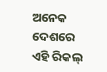ଅନେକ ଦେଶରେ ଏହି ରିକଲ୍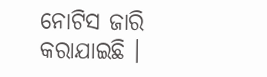ନୋଟିସ ଜାରି କରାଯାଇଛି ।